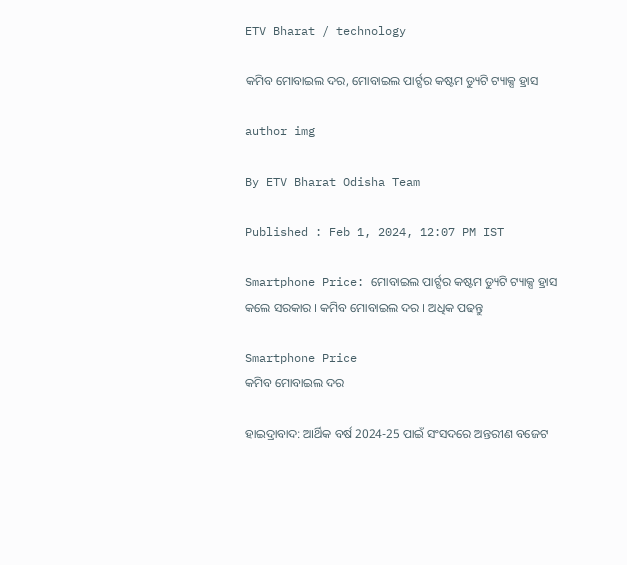ETV Bharat / technology

କମିବ ମୋବାଇଲ ଦର, ମୋବାଇଲ ପାର୍ଟ୍ସର କଷ୍ଟମ ଡ୍ୟୁଟି ଟ୍ୟାକ୍ସ ହ୍ରାସ

author img

By ETV Bharat Odisha Team

Published : Feb 1, 2024, 12:07 PM IST

Smartphone Price: ମୋବାଇଲ ପାର୍ଟ୍ସର କଷ୍ଟମ ଡ୍ୟୁଟି ଟ୍ୟାକ୍ସ ହ୍ରାସ କଲେ ସରକାର । କମିବ ମୋବାଇଲ ଦର । ଅଧିକ ପଢନ୍ତୁ

Smartphone Price
କମିବ ମୋବାଇଲ ଦର

ହାଇଦ୍ରାବାଦ: ଆର୍ଥିକ ବର୍ଷ 2024-25 ପାଇଁ ସଂସଦରେ ଅନ୍ତରୀଣ ବଜେଟ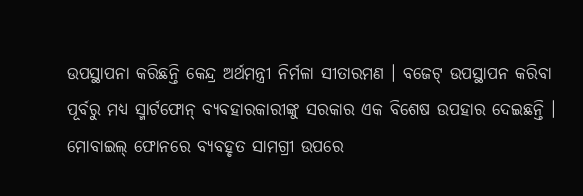ଉପସ୍ଥାପନା କରିଛନ୍ତି କେନ୍ଦ୍ର ଅର୍ଥମନ୍ତ୍ରୀ ନିର୍ମଳା ସୀତାରମଣ । ବଜେଟ୍ ଉପସ୍ଥାପନ କରିବା ପୂର୍ବରୁ ମଧ୍ୟ ସ୍ମାର୍ଟଫୋନ୍ ବ୍ୟବହାରକାରୀଙ୍କୁ ସରକାର ଏକ ବିଶେଷ ଉପହାର ଦେଇଛନ୍ତି । ମୋବାଇଲ୍ ଫୋନରେ ବ୍ୟବହୃତ ସାମଗ୍ରୀ ଉପରେ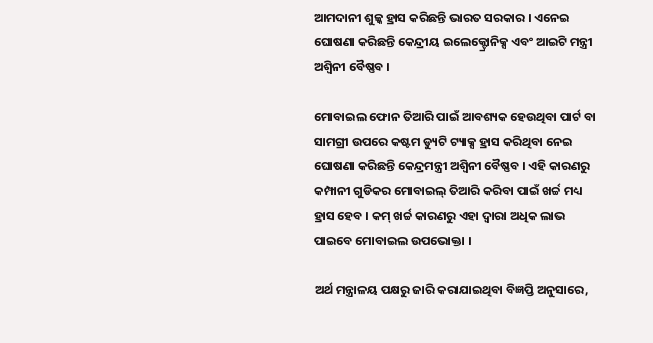ଆମଦାନୀ ଶୁଳ୍କ ହ୍ରାସ କରିଛନ୍ତି ଭାରତ ସରକାର । ଏନେଇ ଘୋଷଣା କରିଛନ୍ତି କେନ୍ଦ୍ରୀୟ ଇଲେକ୍ଟ୍ରୋନିକ୍ସ ଏବଂ ଆଇଟି ମନ୍ତ୍ରୀ ଅଶ୍ବିନୀ ବୈଷ୍ଣବ ।

ମୋବାଇଲ ଫୋନ ତିଆରି ପାଇଁ ଆବଶ୍ୟକ ହେଉଥିବା ପାର୍ଟ ବା ସାମଗ୍ରୀ ଉପରେ କଷ୍ଟମ ଡ୍ୟୁଟି ଟ୍ୟାକ୍ସ ହ୍ରାସ କରିଥିବା ନେଇ ଘୋଷଣା କରିଛନ୍ତି କେନ୍ଦ୍ରମନ୍ତ୍ରୀ ଅଶ୍ବିନୀ ବୈଷ୍ଣବ । ଏହି କାରଣରୁ କମ୍ପାନୀ ଗୁଡିକର ମୋବାଇଲ୍ ତିଆରି କରିବା ପାଇଁ ଖର୍ଚ୍ଚ ମଧ୍ୟ ହ୍ରାସ ହେବ । କମ୍ ଖର୍ଚ୍ଚ କାରଣରୁ ଏହା ଦ୍ବାରା ଅଧିକ ଲାଭ ପାଇବେ ମୋବାଇଲ ଉପଭୋକ୍ତା ।

ଅର୍ଥ ମନ୍ତ୍ରାଳୟ ପକ୍ଷରୁ ଜାରି କରାଯାଇଥିବା ବିଜ୍ଞପ୍ତି ଅନୁସାରେ,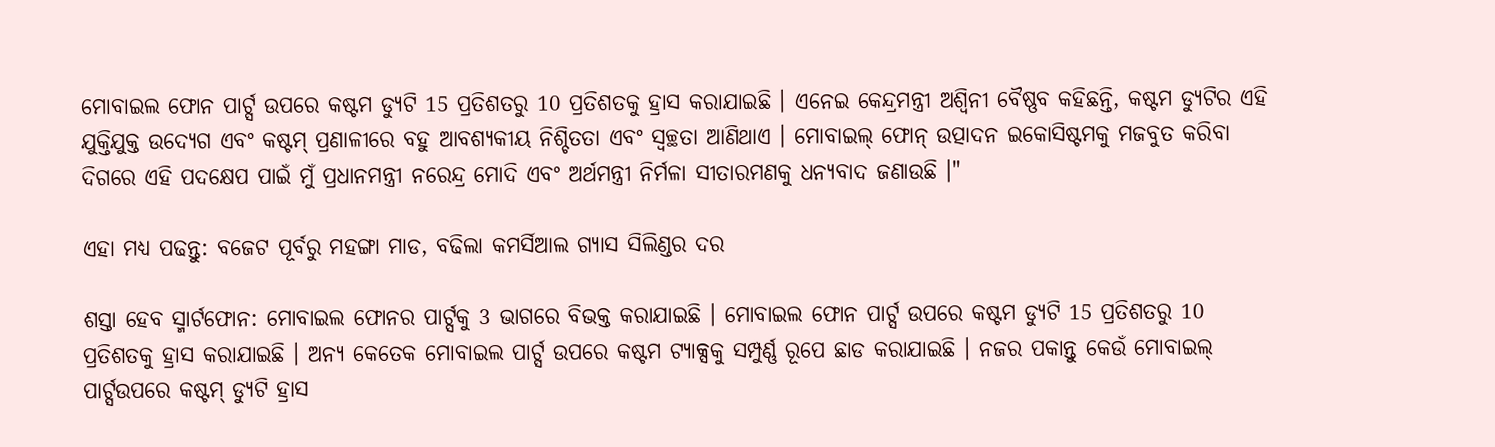ମୋବାଇଲ ଫୋନ ପାର୍ଟ୍ସ ଉପରେ କଷ୍ଟମ ଡ୍ୟୁଟି 15 ପ୍ରତିଶତରୁ 10 ପ୍ରତିଶତକୁ ହ୍ରାସ କରାଯାଇଛି । ଏନେଇ କେନ୍ଦ୍ରମନ୍ତ୍ରୀ ଅଶ୍ବିନୀ ବୈଷ୍ଣବ କହିଛନ୍ତି, କଷ୍ଟମ ଡ୍ୟୁଟିର ଏହି ଯୁକ୍ତିଯୁକ୍ତ ଉଦ୍ୟେଗ ଏବଂ କଷ୍ଟମ୍ ପ୍ରଣାଳୀରେ ବହୁ ଆବଶ୍ୟକୀୟ ନିଶ୍ଚିତତା ଏବଂ ସ୍ୱଚ୍ଛତା ଆଣିଥାଏ । ମୋବାଇଲ୍ ଫୋନ୍ ଉତ୍ପାଦନ ଇକୋସିଷ୍ଟମକୁ ମଜବୁତ କରିବା ଦିଗରେ ଏହି ପଦକ୍ଷେପ ପାଇଁ ମୁଁ ପ୍ରଧାନମନ୍ତ୍ରୀ ନରେନ୍ଦ୍ର ମୋଦି ଏବଂ ଅର୍ଥମନ୍ତ୍ରୀ ନିର୍ମଳା ସୀତାରମଣକୁ ଧନ୍ୟବାଦ ଜଣାଉଛି ।"

ଏହା ମଧ୍ୟ ପଢନ୍ତୁ: ବଜେଟ ପୂର୍ବରୁ ମହଙ୍ଗା ମାଡ, ବଢିଲା କମର୍ସିଆଲ ଗ୍ୟାସ ସିଲିଣ୍ଡର ଦର

ଶସ୍ତା ହେବ ସ୍ମାର୍ଟଫୋନ: ମୋବାଇଲ ଫୋନର ପାର୍ଟ୍ସକୁ 3 ଭାଗରେ ବିଭକ୍ତ କରାଯାଇଛି । ମୋବାଇଲ ଫୋନ ପାର୍ଟ୍ସ ଉପରେ କଷ୍ଟମ ଡ୍ୟୁଟି 15 ପ୍ରତିଶତରୁ 10 ପ୍ରତିଶତକୁ ହ୍ରାସ କରାଯାଇଛି । ଅନ୍ୟ କେତେକ ମୋବାଇଲ ପାର୍ଟ୍ସ ଉପରେ କଷ୍ଟମ ଟ୍ୟାକ୍ସକୁ ସମ୍ପୁର୍ଣ୍ଣ ରୂପେ ଛାଡ କରାଯାଇଛି । ନଜର ପକାନ୍ତୁ କେଉଁ ମୋବାଇଲ୍ ପାର୍ଟ୍ସଉପରେ କଷ୍ଟମ୍ ଡ୍ୟୁଟି ହ୍ରାସ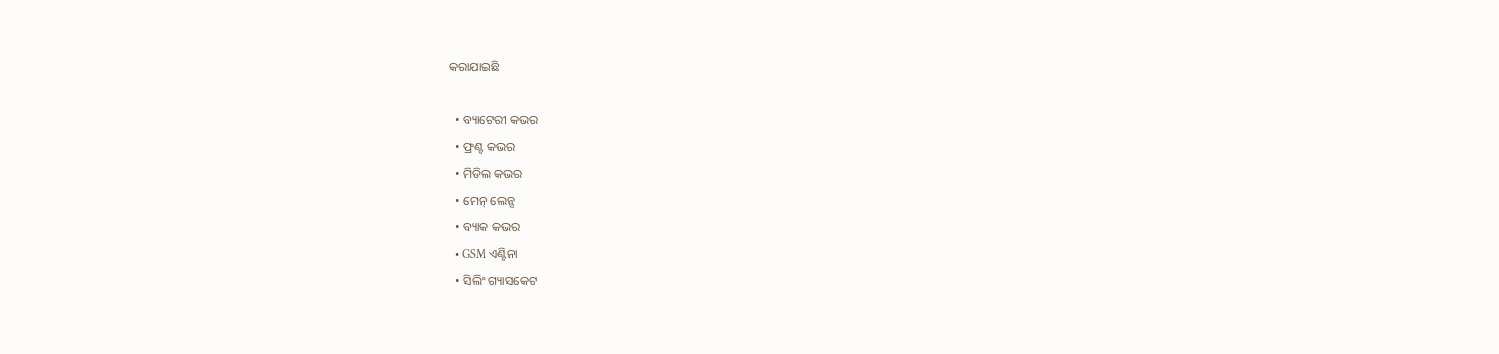କରାଯାଇଛି

  • ବ୍ୟାଟେରୀ କଭର
  • ଫ୍ରଣ୍ଟ କଭର
  • ମିଡିଲ କଭର
  • ମେନ୍ ଲେନ୍ସ
  • ବ୍ୟାକ କଭର
  • GSM ଏଣ୍ଟିନା
  • ସିଲିଂ ଗ୍ୟାସକେଟ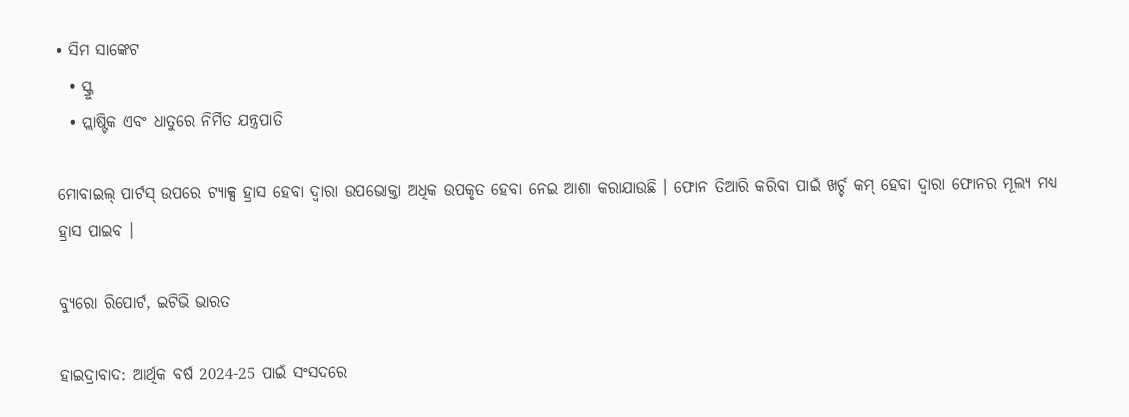• ସିମ ସାଙ୍କେଟ
  • ସ୍କ୍ରୁ
  • ପ୍ଲାଷ୍ଟିକ ଏବଂ ଧାତୁରେ ନିର୍ମିତ ଯନ୍ତ୍ରପାତି

ମୋବାଇଲ୍ ପାର୍ଟସ୍ ଉପରେ ଟ୍ୟାକ୍ସ ହ୍ରାସ ହେବା ଦ୍ବାରା ଉପଭୋକ୍ତା ଅଧିକ ଉପକୃତ ହେବା ନେଇ ଆଶା କରାଯାଉଛି । ଫୋନ ତିଆରି କରିବା ପାଇଁ ଖର୍ଚ୍ଚ କମ୍ ହେବା ଦ୍ବାରା ଫୋନର ମୂଲ୍ୟ ମଧ୍ୟ ହ୍ରାସ ପାଇବ ।

ବ୍ୟୁରୋ ରିପୋର୍ଟ, ଇଟିଭି ଭାରତ

ହାଇଦ୍ରାବାଦ: ଆର୍ଥିକ ବର୍ଷ 2024-25 ପାଇଁ ସଂସଦରେ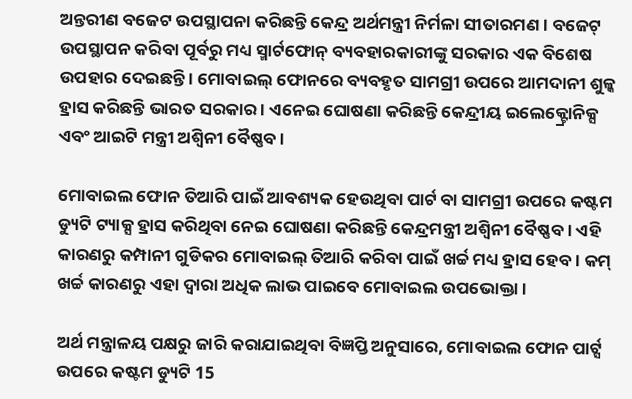ଅନ୍ତରୀଣ ବଜେଟ ଉପସ୍ଥାପନା କରିଛନ୍ତି କେନ୍ଦ୍ର ଅର୍ଥମନ୍ତ୍ରୀ ନିର୍ମଳା ସୀତାରମଣ । ବଜେଟ୍ ଉପସ୍ଥାପନ କରିବା ପୂର୍ବରୁ ମଧ୍ୟ ସ୍ମାର୍ଟଫୋନ୍ ବ୍ୟବହାରକାରୀଙ୍କୁ ସରକାର ଏକ ବିଶେଷ ଉପହାର ଦେଇଛନ୍ତି । ମୋବାଇଲ୍ ଫୋନରେ ବ୍ୟବହୃତ ସାମଗ୍ରୀ ଉପରେ ଆମଦାନୀ ଶୁଳ୍କ ହ୍ରାସ କରିଛନ୍ତି ଭାରତ ସରକାର । ଏନେଇ ଘୋଷଣା କରିଛନ୍ତି କେନ୍ଦ୍ରୀୟ ଇଲେକ୍ଟ୍ରୋନିକ୍ସ ଏବଂ ଆଇଟି ମନ୍ତ୍ରୀ ଅଶ୍ବିନୀ ବୈଷ୍ଣବ ।

ମୋବାଇଲ ଫୋନ ତିଆରି ପାଇଁ ଆବଶ୍ୟକ ହେଉଥିବା ପାର୍ଟ ବା ସାମଗ୍ରୀ ଉପରେ କଷ୍ଟମ ଡ୍ୟୁଟି ଟ୍ୟାକ୍ସ ହ୍ରାସ କରିଥିବା ନେଇ ଘୋଷଣା କରିଛନ୍ତି କେନ୍ଦ୍ରମନ୍ତ୍ରୀ ଅଶ୍ବିନୀ ବୈଷ୍ଣବ । ଏହି କାରଣରୁ କମ୍ପାନୀ ଗୁଡିକର ମୋବାଇଲ୍ ତିଆରି କରିବା ପାଇଁ ଖର୍ଚ୍ଚ ମଧ୍ୟ ହ୍ରାସ ହେବ । କମ୍ ଖର୍ଚ୍ଚ କାରଣରୁ ଏହା ଦ୍ବାରା ଅଧିକ ଲାଭ ପାଇବେ ମୋବାଇଲ ଉପଭୋକ୍ତା ।

ଅର୍ଥ ମନ୍ତ୍ରାଳୟ ପକ୍ଷରୁ ଜାରି କରାଯାଇଥିବା ବିଜ୍ଞପ୍ତି ଅନୁସାରେ, ମୋବାଇଲ ଫୋନ ପାର୍ଟ୍ସ ଉପରେ କଷ୍ଟମ ଡ୍ୟୁଟି 15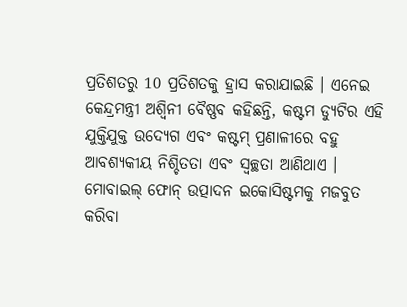ପ୍ରତିଶତରୁ 10 ପ୍ରତିଶତକୁ ହ୍ରାସ କରାଯାଇଛି । ଏନେଇ କେନ୍ଦ୍ରମନ୍ତ୍ରୀ ଅଶ୍ବିନୀ ବୈଷ୍ଣବ କହିଛନ୍ତି, କଷ୍ଟମ ଡ୍ୟୁଟିର ଏହି ଯୁକ୍ତିଯୁକ୍ତ ଉଦ୍ୟେଗ ଏବଂ କଷ୍ଟମ୍ ପ୍ରଣାଳୀରେ ବହୁ ଆବଶ୍ୟକୀୟ ନିଶ୍ଚିତତା ଏବଂ ସ୍ୱଚ୍ଛତା ଆଣିଥାଏ । ମୋବାଇଲ୍ ଫୋନ୍ ଉତ୍ପାଦନ ଇକୋସିଷ୍ଟମକୁ ମଜବୁତ କରିବା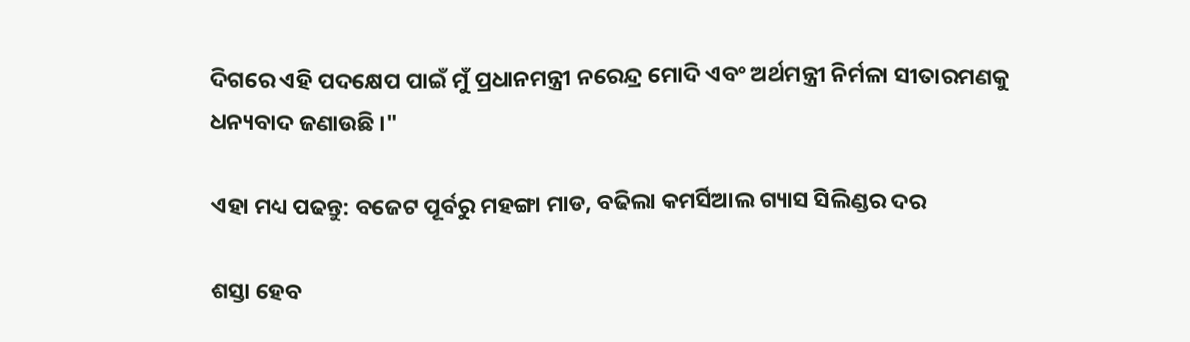ଦିଗରେ ଏହି ପଦକ୍ଷେପ ପାଇଁ ମୁଁ ପ୍ରଧାନମନ୍ତ୍ରୀ ନରେନ୍ଦ୍ର ମୋଦି ଏବଂ ଅର୍ଥମନ୍ତ୍ରୀ ନିର୍ମଳା ସୀତାରମଣକୁ ଧନ୍ୟବାଦ ଜଣାଉଛି ।"

ଏହା ମଧ୍ୟ ପଢନ୍ତୁ: ବଜେଟ ପୂର୍ବରୁ ମହଙ୍ଗା ମାଡ, ବଢିଲା କମର୍ସିଆଲ ଗ୍ୟାସ ସିଲିଣ୍ଡର ଦର

ଶସ୍ତା ହେବ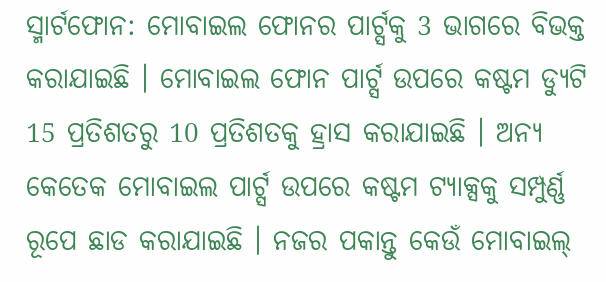ସ୍ମାର୍ଟଫୋନ: ମୋବାଇଲ ଫୋନର ପାର୍ଟ୍ସକୁ 3 ଭାଗରେ ବିଭକ୍ତ କରାଯାଇଛି । ମୋବାଇଲ ଫୋନ ପାର୍ଟ୍ସ ଉପରେ କଷ୍ଟମ ଡ୍ୟୁଟି 15 ପ୍ରତିଶତରୁ 10 ପ୍ରତିଶତକୁ ହ୍ରାସ କରାଯାଇଛି । ଅନ୍ୟ କେତେକ ମୋବାଇଲ ପାର୍ଟ୍ସ ଉପରେ କଷ୍ଟମ ଟ୍ୟାକ୍ସକୁ ସମ୍ପୁର୍ଣ୍ଣ ରୂପେ ଛାଡ କରାଯାଇଛି । ନଜର ପକାନ୍ତୁ କେଉଁ ମୋବାଇଲ୍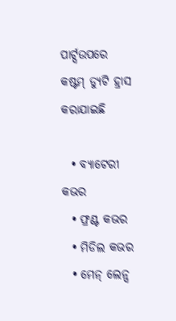ପାର୍ଟ୍ସଉପରେ କଷ୍ଟମ୍ ଡ୍ୟୁଟି ହ୍ରାସ କରାଯାଇଛି

  • ବ୍ୟାଟେରୀ କଭର
  • ଫ୍ରଣ୍ଟ କଭର
  • ମିଡିଲ କଭର
  • ମେନ୍ ଲେନ୍ସ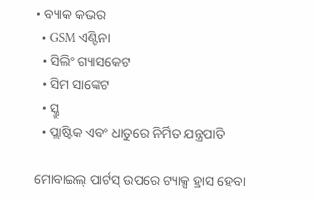• ବ୍ୟାକ କଭର
  • GSM ଏଣ୍ଟିନା
  • ସିଲିଂ ଗ୍ୟାସକେଟ
  • ସିମ ସାଙ୍କେଟ
  • ସ୍କ୍ରୁ
  • ପ୍ଲାଷ୍ଟିକ ଏବଂ ଧାତୁରେ ନିର୍ମିତ ଯନ୍ତ୍ରପାତି

ମୋବାଇଲ୍ ପାର୍ଟସ୍ ଉପରେ ଟ୍ୟାକ୍ସ ହ୍ରାସ ହେବା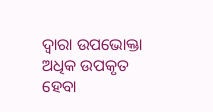ଦ୍ବାରା ଉପଭୋକ୍ତା ଅଧିକ ଉପକୃତ ହେବା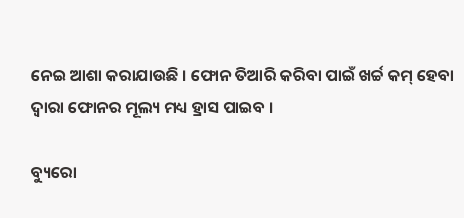ନେଇ ଆଶା କରାଯାଉଛି । ଫୋନ ତିଆରି କରିବା ପାଇଁ ଖର୍ଚ୍ଚ କମ୍ ହେବା ଦ୍ବାରା ଫୋନର ମୂଲ୍ୟ ମଧ୍ୟ ହ୍ରାସ ପାଇବ ।

ବ୍ୟୁରୋ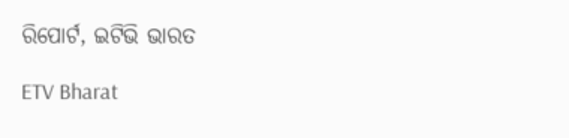ରିପୋର୍ଟ, ଇଟିଭି ଭାରତ

ETV Bharat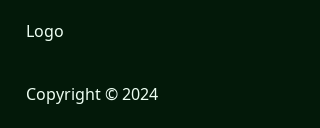Logo

Copyright © 2024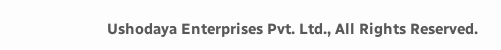Ushodaya Enterprises Pvt. Ltd., All Rights Reserved.